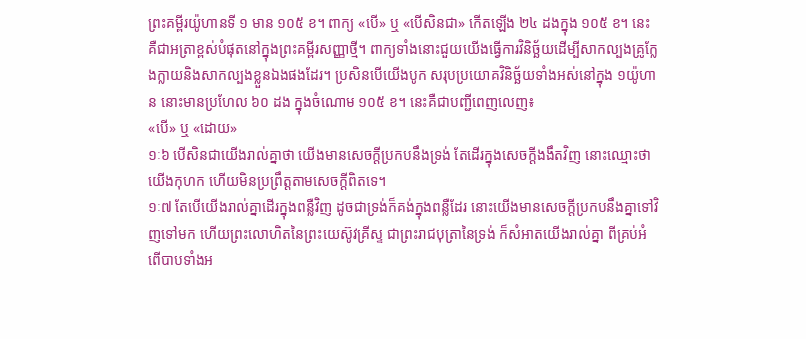ព្រះគម្ពីរយ៉ូហានទី ១ មាន ១០៥ ខ។ ពាក្យ «បើ» ឬ «បើសិនជា» កើតឡើង ២៤ ដងក្នុង ១០៥ ខ។ នេះគឺជាអត្រាខ្ពស់បំផុតនៅក្នុងព្រះគម្ពីរសញ្ញាថ្មី។ ពាក្យទាំងនោះជួយយើងធ្វើការវិនិច្ឆ័យដើម្បីសាកល្បងគ្រូក្លែងក្លាយនិងសាកល្បងខ្លួនឯងផងដែរ។ ប្រសិនបើយើងបូក សរុបប្រយោគវិនិច្ឆ័យទាំងអស់នៅក្នុង ១យ៉ូហាន នោះមានប្រហែល ៦០ ដង ក្នុងចំណោម ១០៥ ខ។ នេះគឺជាបញ្ជីពេញលេញ៖
«បើ» ឬ «ដោយ»
១ៈ៦ បើសិនជាយើងរាល់គ្នាថា យើងមានសេចក្តីប្រកបនឹងទ្រង់ តែដើរក្នុងសេចក្តីងងឹតវិញ នោះឈ្មោះថាយើងកុហក ហើយមិនប្រព្រឹត្តតាមសេចក្តីពិតទេ។
១ៈ៧ តែបើយើងរាល់គ្នាដើរក្នុងពន្លឺវិញ ដូចជាទ្រង់ក៏គង់ក្នុងពន្លឺដែរ នោះយើងមានសេចក្តីប្រកបនឹងគ្នាទៅវិញទៅមក ហើយព្រះលោហិតនៃព្រះយេស៊ូវគ្រីស្ទ ជាព្រះរាជបុត្រានៃទ្រង់ ក៏សំអាតយើងរាល់គ្នា ពីគ្រប់អំពើបាបទាំងអ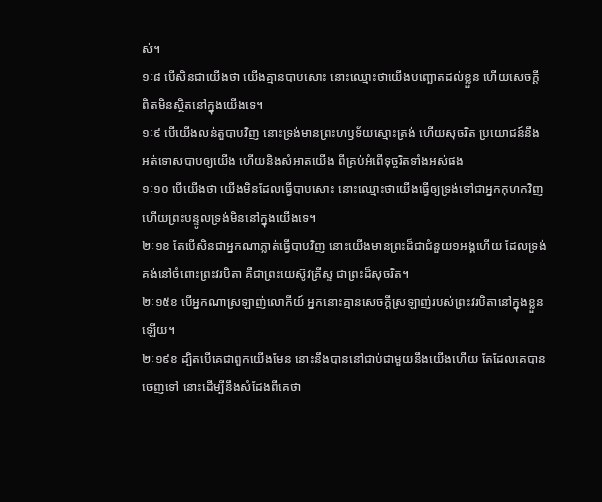ស់។
១ៈ៨ បើសិនជាយើងថា យើងគ្មានបាបសោះ នោះឈ្មោះថាយើងបញ្ឆោតដល់ខ្លួន ហើយសេចក្តីពិតមិនស្ថិតនៅក្នុងយើងទេ។
១ៈ៩ បើយើងលន់តួបាបវិញ នោះទ្រង់មានព្រះហឫទ័យស្មោះត្រង់ ហើយសុចរិត ប្រយោជន៍នឹងអត់ទោសបាបឲ្យយើង ហើយនិងសំអាតយើង ពីគ្រប់អំពើទុច្ចរិតទាំងអស់ផង
១ៈ១០ បើយើងថា យើងមិនដែលធ្វើបាបសោះ នោះឈ្មោះថាយើងធ្វើឲ្យទ្រង់ទៅជាអ្នកកុហកវិញ ហើយព្រះបន្ទូលទ្រង់មិននៅក្នុងយើងទេ។
២ៈ១ខ តែបើសិនជាអ្នកណាភ្លាត់ធ្វើបាបវិញ នោះយើងមានព្រះដ៏ជាជំនួយ១អង្គហើយ ដែលទ្រង់គង់នៅចំពោះព្រះវរបិតា គឺជាព្រះយេស៊ូវគ្រីស្ទ ជាព្រះដ៏សុចរិត។
២ៈ១៥ខ បើអ្នកណាស្រឡាញ់លោកីយ៍ អ្នកនោះគ្មានសេចក្តីស្រឡាញ់របស់ព្រះវរបិតានៅក្នុងខ្លួនឡើយ។
២ៈ១៩ខ ដ្បិតបើគេជាពួកយើងមែន នោះនឹងបាននៅជាប់ជាមួយនឹងយើងហើយ តែដែលគេបានចេញទៅ នោះដើម្បីនឹងសំដែងពីគេថា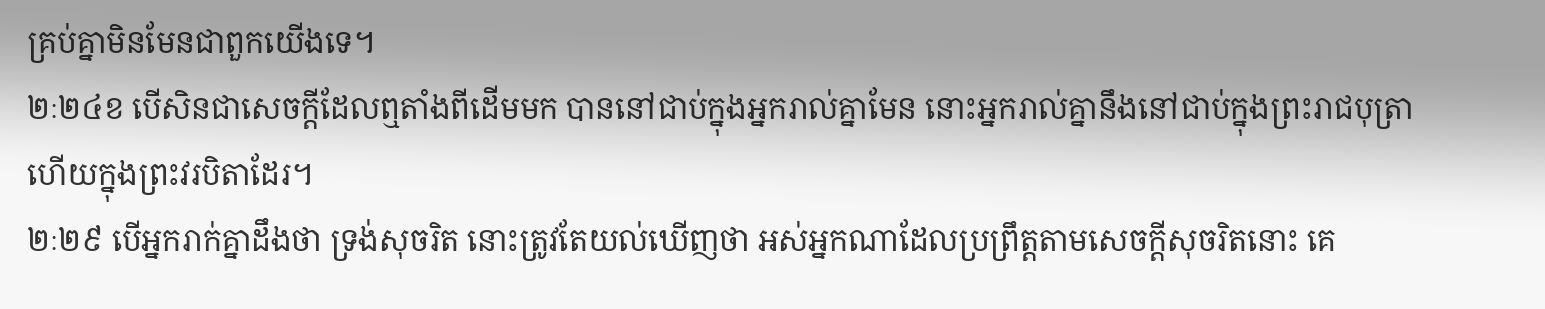គ្រប់គ្នាមិនមែនជាពួកយើងទេ។
២ៈ២៤ខ បើសិនជាសេចក្តីដែលឮតាំងពីដើមមក បាននៅជាប់ក្នុងអ្នករាល់គ្នាមែន នោះអ្នករាល់គ្នានឹងនៅជាប់ក្នុងព្រះរាជបុត្រា ហើយក្នុងព្រះវរបិតាដែរ។
២ៈ២៩ បើអ្នករាក់គ្នាដឹងថា ទ្រង់សុចរិត នោះត្រូវតែយល់ឃើញថា អស់អ្នកណាដែលប្រព្រឹត្តតាមសេចក្តីសុចរិតនោះ គេ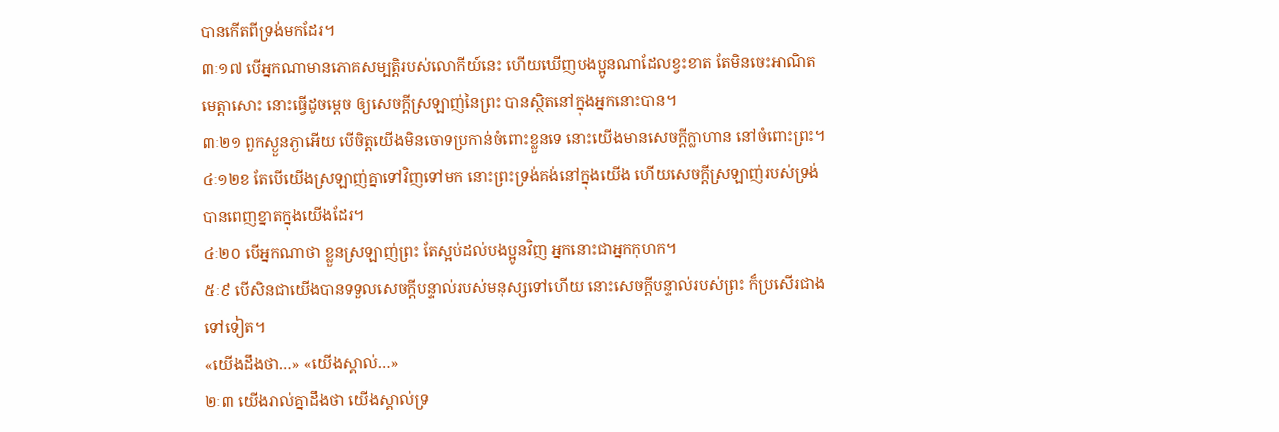បានកើតពីទ្រង់មកដែរ។
៣ៈ១៧ បើអ្នកណាមានភោគសម្បត្តិរបស់លោកីយ៍នេះ ហើយឃើញបងប្អូនណាដែលខ្វះខាត តែមិនចេះអាណិតមេត្តាសោះ នោះធ្វើដូចម្តេច ឲ្យសេចក្តីស្រឡាញ់នៃព្រះ បានស្ថិតនៅក្នុងអ្នកនោះបាន។
៣ៈ២១ ពួកស្ងួនភ្ងាអើយ បើចិត្តយើងមិនចោទប្រកាន់ចំពោះខ្លួនទេ នោះយើងមានសេចក្តីក្លាហាន នៅចំពោះព្រះ។
៤ៈ១២ខ តែបើយើងស្រឡាញ់គ្នាទៅវិញទៅមក នោះព្រះទ្រង់គង់នៅក្នុងយើង ហើយសេចក្តីស្រឡាញ់របស់ទ្រង់ បានពេញខ្នាតក្នុងយើងដែរ។
៤ៈ២០ បើអ្នកណាថា ខ្លួនស្រឡាញ់ព្រះ តែស្អប់ដល់បងប្អូនវិញ អ្នកនោះជាអ្នកកុហក។
៥ៈ៩ បើសិនជាយើងបានទទួលសេចក្តីបន្ទាល់របស់មនុស្សទៅហើយ នោះសេចក្តីបន្ទាល់របស់ព្រះ ក៏ប្រសើរជាងទៅទៀត។
«យើងដឹងថា…» «យើងស្គាល់…»
២ៈ៣ យើងរាល់គ្នាដឹងថា យើងស្គាល់ទ្រ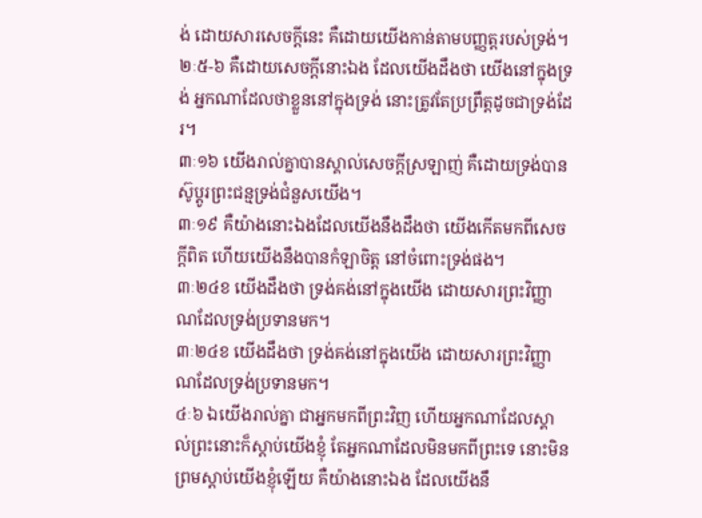ង់ ដោយសារសេចក្តីនេះ គឺដោយយើងកាន់តាមបញ្ញត្តរបស់ទ្រង់។
២ៈ៥-៦ គឺដោយសេចក្តីនោះឯង ដែលយើងដឹងថា យើងនៅក្នុងទ្រង់ អ្នកណាដែលថាខ្លួននៅក្នុងទ្រង់ នោះត្រូវតែប្រព្រឹត្តដូចជាទ្រង់ដែរ។
៣ៈ១៦ យើងរាល់គ្នាបានស្គាល់សេចក្តីស្រឡាញ់ គឺដោយទ្រង់បានស៊ូប្តូរព្រះជន្មទ្រង់ជំនួសយើង។
៣ៈ១៩ គឺយ៉ាងនោះឯងដែលយើងនឹងដឹងថា យើងកើតមកពីសេចក្តីពិត ហើយយើងនឹងបានកំឡាចិត្ត នៅចំពោះទ្រង់ផង។
៣ៈ២៤ខ យើងដឹងថា ទ្រង់គង់នៅក្នុងយើង ដោយសារព្រះវិញ្ញាណដែលទ្រង់ប្រទានមក។
៣ៈ២៤ខ យើងដឹងថា ទ្រង់គង់នៅក្នុងយើង ដោយសារព្រះវិញ្ញាណដែលទ្រង់ប្រទានមក។
៤ៈ៦ ឯយើងរាល់គ្នា ជាអ្នកមកពីព្រះវិញ ហើយអ្នកណាដែលស្គាល់ព្រះនោះក៏ស្តាប់យើងខ្ញុំ តែអ្នកណាដែលមិនមកពីព្រះទេ នោះមិនព្រមស្តាប់យើងខ្ញុំឡើយ គឺយ៉ាងនោះឯង ដែលយើងនឹ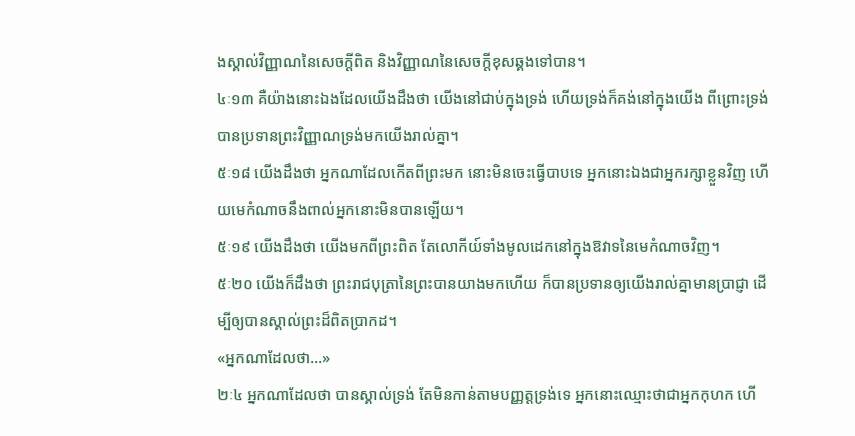ងស្គាល់វិញ្ញាណនៃសេចក្តីពិត និងវិញ្ញាណនៃសេចក្តីខុសឆ្គងទៅបាន។
៤ៈ១៣ គឺយ៉ាងនោះឯងដែលយើងដឹងថា យើងនៅជាប់ក្នុងទ្រង់ ហើយទ្រង់ក៏គង់នៅក្នុងយើង ពីព្រោះទ្រង់បានប្រទានព្រះវិញ្ញាណទ្រង់មកយើងរាល់គ្នា។
៥ៈ១៨ យើងដឹងថា អ្នកណាដែលកើតពីព្រះមក នោះមិនចេះធ្វើបាបទេ អ្នកនោះឯងជាអ្នករក្សាខ្លួនវិញ ហើយមេកំណាចនឹងពាល់អ្នកនោះមិនបានឡើយ។
៥ៈ១៩ យើងដឹងថា យើងមកពីព្រះពិត តែលោកីយ៍ទាំងមូលដេកនៅក្នុងឱវាទនៃមេកំណាចវិញ។
៥ៈ២០ យើងក៏ដឹងថា ព្រះរាជបុត្រានៃព្រះបានយាងមកហើយ ក៏បានប្រទានឲ្យយើងរាល់គ្នាមានប្រាជ្ញា ដើម្បីឲ្យបានស្គាល់ព្រះដ៏ពិតប្រាកដ។
«អ្នកណាដែលថា…»
២ៈ៤ អ្នកណាដែលថា បានស្គាល់ទ្រង់ តែមិនកាន់តាមបញ្ញត្តទ្រង់ទេ អ្នកនោះឈ្មោះថាជាអ្នកកុហក ហើ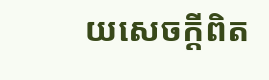យសេចក្តីពិត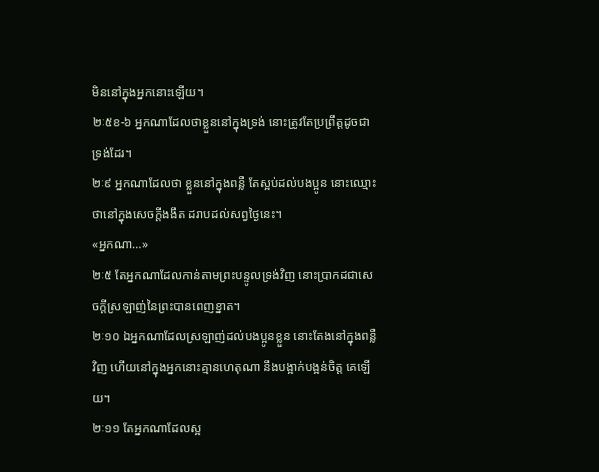មិននៅក្នុងអ្នកនោះឡើយ។
២ៈ៥ខ-៦ អ្នកណាដែលថាខ្លួននៅក្នុងទ្រង់ នោះត្រូវតែប្រព្រឹត្តដូចជាទ្រង់ដែរ។
២ៈ៩ អ្នកណាដែលថា ខ្លួននៅក្នុងពន្លឺ តែស្អប់ដល់បងប្អូន នោះឈ្មោះថានៅក្នុងសេចក្តីងងឹត ដរាបដល់សព្វថ្ងៃនេះ។
«អ្នកណា…»
២ៈ៥ តែអ្នកណាដែលកាន់តាមព្រះបន្ទូលទ្រង់វិញ នោះប្រាកដជាសេចក្តីស្រឡាញ់នៃព្រះបានពេញខ្នាត។
២ៈ១០ ឯអ្នកណាដែលស្រឡាញ់ដល់បងប្អូនខ្លួន នោះតែងនៅក្នុងពន្លឺវិញ ហើយនៅក្នុងអ្នកនោះគ្មានហេតុណា នឹងបង្អាក់បង្អន់ចិត្ត គេឡើយ។
២ៈ១១ តែអ្នកណាដែលស្អ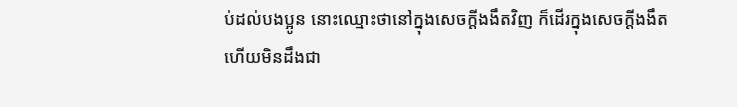ប់ដល់បងប្អូន នោះឈ្មោះថានៅក្នុងសេចក្តីងងឹតវិញ ក៏ដើរក្នុងសេចក្តីងងឹត ហើយមិនដឹងជា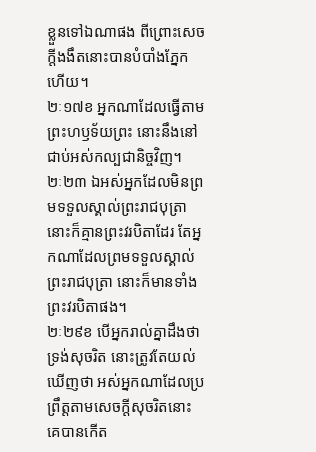ខ្លួនទៅឯណាផង ពីព្រោះសេចក្តីងងឹតនោះបានបំបាំងភ្នែកហើយ។
២ៈ១៧ខ អ្នកណាដែលធ្វើតាមព្រះហឫទ័យព្រះ នោះនឹងនៅជាប់អស់កល្បជានិច្ចវិញ។
២ៈ២៣ ឯអស់អ្នកដែលមិនព្រមទទួលស្គាល់ព្រះរាជបុត្រា នោះក៏គ្មានព្រះវរបិតាដែរ តែអ្នកណាដែលព្រមទទួលស្គាល់ព្រះរាជបុត្រា នោះក៏មានទាំងព្រះវរបិតាផង។
២ៈ២៩ខ បើអ្នករាល់គ្នាដឹងថា ទ្រង់សុចរិត នោះត្រូវតែយល់ឃើញថា អស់អ្នកណាដែលប្រព្រឹត្តតាមសេចក្តីសុចរិតនោះ គេបានកើត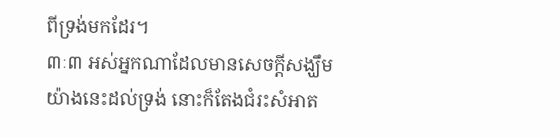ពីទ្រង់មកដែរ។
៣ៈ៣ អស់អ្នកណាដែលមានសេចក្តីសង្ឃឹមយ៉ាងនេះដល់ទ្រង់ នោះក៏តែងជំរះសំអាត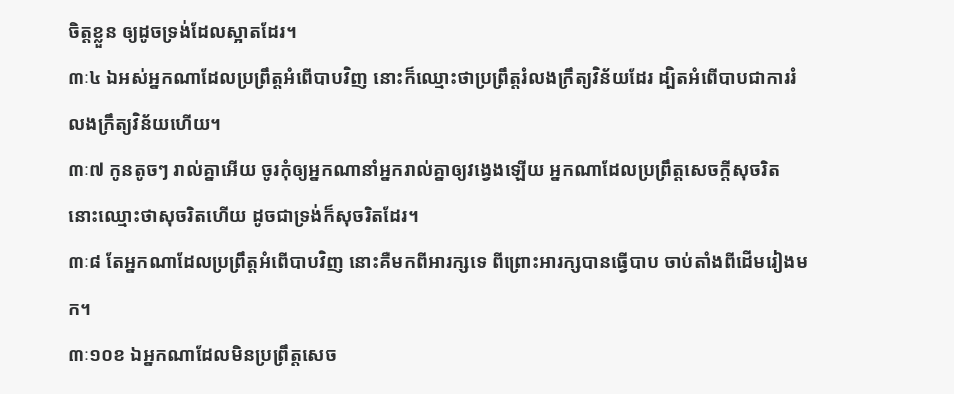ចិត្តខ្លួន ឲ្យដូចទ្រង់ដែលស្អាតដែរ។
៣ៈ៤ ឯអស់អ្នកណាដែលប្រព្រឹត្តអំពើបាបវិញ នោះក៏ឈ្មោះថាប្រព្រឹត្តរំលងក្រឹត្យវិន័យដែរ ដ្បិតអំពើបាបជាការរំលងក្រឹត្យវិន័យហើយ។
៣ៈ៧ កូនតូចៗ រាល់គ្នាអើយ ចូរកុំឲ្យអ្នកណានាំអ្នករាល់គ្នាឲ្យវង្វេងឡើយ អ្នកណាដែលប្រព្រឹត្តសេចក្តីសុចរិត នោះឈ្មោះថាសុចរិតហើយ ដូចជាទ្រង់ក៏សុចរិតដែរ។
៣ៈ៨ តែអ្នកណាដែលប្រព្រឹត្តអំពើបាបវិញ នោះគឺមកពីអារក្សទេ ពីព្រោះអារក្សបានធ្វើបាប ចាប់តាំងពីដើមរៀងមក។
៣ៈ១០ខ ឯអ្នកណាដែលមិនប្រព្រឹត្តសេច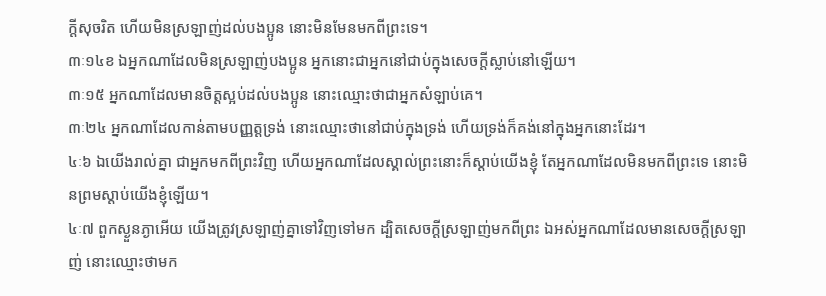ក្តីសុចរិត ហើយមិនស្រឡាញ់ដល់បងប្អូន នោះមិនមែនមកពីព្រះទេ។
៣ៈ១៤ខ ឯអ្នកណាដែលមិនស្រឡាញ់បងប្អូន អ្នកនោះជាអ្នកនៅជាប់ក្នុងសេចក្តីស្លាប់នៅឡើយ។
៣ៈ១៥ អ្នកណាដែលមានចិត្តស្អប់ដល់បងប្អូន នោះឈ្មោះថាជាអ្នកសំឡាប់គេ។
៣ៈ២៤ អ្នកណាដែលកាន់តាមបញ្ញត្តទ្រង់ នោះឈ្មោះថានៅជាប់ក្នុងទ្រង់ ហើយទ្រង់ក៏គង់នៅក្នុងអ្នកនោះដែរ។
៤ៈ៦ ឯយើងរាល់គ្នា ជាអ្នកមកពីព្រះវិញ ហើយអ្នកណាដែលស្គាល់ព្រះនោះក៏ស្តាប់យើងខ្ញុំ តែអ្នកណាដែលមិនមកពីព្រះទេ នោះមិនព្រមស្តាប់យើងខ្ញុំឡើយ។
៤ៈ៧ ពួកស្ងួនភ្ងាអើយ យើងត្រូវស្រឡាញ់គ្នាទៅវិញទៅមក ដ្បិតសេចក្តីស្រឡាញ់មកពីព្រះ ឯអស់អ្នកណាដែលមានសេចក្តីស្រឡាញ់ នោះឈ្មោះថាមក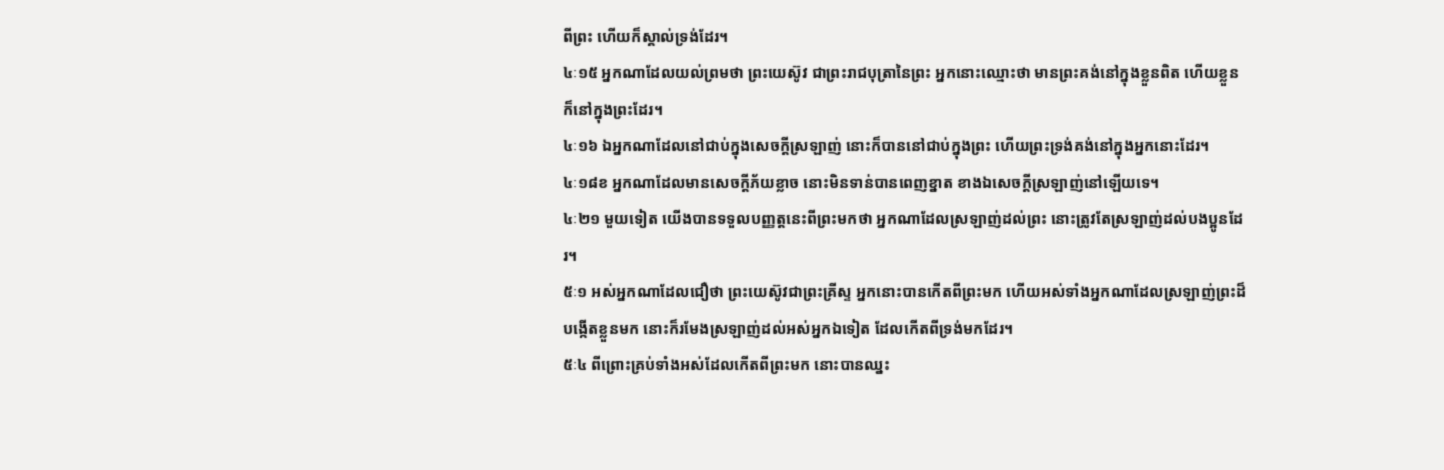ពីព្រះ ហើយក៏ស្គាល់ទ្រង់ដែរ។
៤ៈ១៥ អ្នកណាដែលយល់ព្រមថា ព្រះយេស៊ូវ ជាព្រះរាជបុត្រានៃព្រះ អ្នកនោះឈ្មោះថា មានព្រះគង់នៅក្នុងខ្លួនពិត ហើយខ្លួនក៏នៅក្នុងព្រះដែរ។
៤ៈ១៦ ឯអ្នកណាដែលនៅជាប់ក្នុងសេចក្តីស្រឡាញ់ នោះក៏បាននៅជាប់ក្នុងព្រះ ហើយព្រះទ្រង់គង់នៅក្នុងអ្នកនោះដែរ។
៤ៈ១៨ខ អ្នកណាដែលមានសេចក្តីភ័យខ្លាច នោះមិនទាន់បានពេញខ្នាត ខាងឯសេចក្តីស្រឡាញ់នៅឡើយទេ។
៤ៈ២១ មួយទៀត យើងបានទទួលបញ្ញត្តនេះពីព្រះមកថា អ្នកណាដែលស្រឡាញ់ដល់ព្រះ នោះត្រូវតែស្រឡាញ់ដល់បងប្អូនដែរ។
៥ៈ១ អស់អ្នកណាដែលជឿថា ព្រះយេស៊ូវជាព្រះគ្រីស្ទ អ្នកនោះបានកើតពីព្រះមក ហើយអស់ទាំងអ្នកណាដែលស្រឡាញ់ព្រះដ៏បង្កើតខ្លួនមក នោះក៏រមែងស្រឡាញ់ដល់អស់អ្នកឯទៀត ដែលកើតពីទ្រង់មកដែរ។
៥ៈ៤ ពីព្រោះគ្រប់ទាំងអស់ដែលកើតពីព្រះមក នោះបានឈ្នះ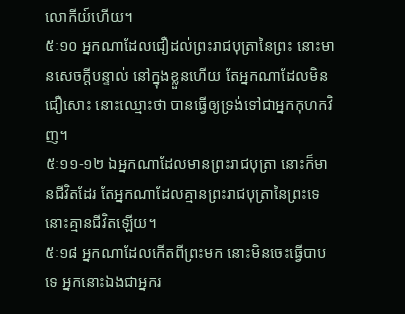លោកីយ៍ហើយ។
៥ៈ១០ អ្នកណាដែលជឿដល់ព្រះរាជបុត្រានៃព្រះ នោះមានសេចក្តីបន្ទាល់ នៅក្នុងខ្លួនហើយ តែអ្នកណាដែលមិនជឿសោះ នោះឈ្មោះថា បានធ្វើឲ្យទ្រង់ទៅជាអ្នកកុហកវិញ។
៥ៈ១១-១២ ឯអ្នកណាដែលមានព្រះរាជបុត្រា នោះក៏មានជីវិតដែរ តែអ្នកណាដែលគ្មានព្រះរាជបុត្រានៃព្រះទេ នោះគ្មានជីវិតឡើយ។
៥ៈ១៨ អ្នកណាដែលកើតពីព្រះមក នោះមិនចេះធ្វើបាបទេ អ្នកនោះឯងជាអ្នករ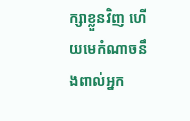ក្សាខ្លួនវិញ ហើយមេកំណាចនឹងពាល់អ្នក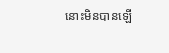នោះមិនបានឡើ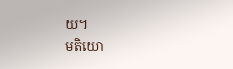យ។
មតិយោ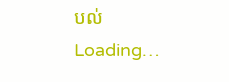បល់
Loading…